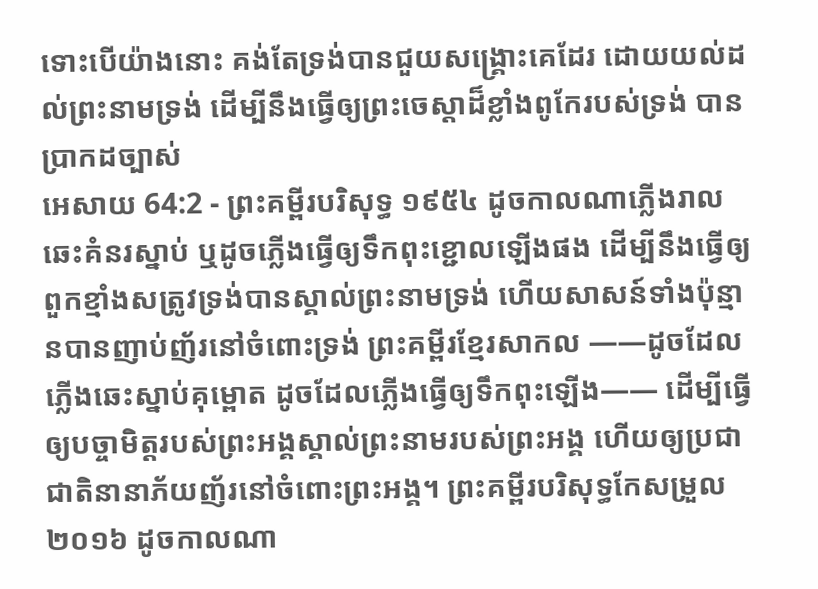ទោះបើយ៉ាងនោះ គង់តែទ្រង់បានជួយសង្គ្រោះគេដែរ ដោយយល់ដល់ព្រះនាមទ្រង់ ដើម្បីនឹងធ្វើឲ្យព្រះចេស្តាដ៏ខ្លាំងពូកែរបស់ទ្រង់ បានប្រាកដច្បាស់
អេសាយ 64:2 - ព្រះគម្ពីរបរិសុទ្ធ ១៩៥៤ ដូចកាលណាភ្លើងរាលឆេះគំនរស្នាប់ ឬដូចភ្លើងធ្វើឲ្យទឹកពុះខ្ជោលឡើងផង ដើម្បីនឹងធ្វើឲ្យពួកខ្មាំងសត្រូវទ្រង់បានស្គាល់ព្រះនាមទ្រង់ ហើយសាសន៍ទាំងប៉ុន្មានបានញាប់ញ័រនៅចំពោះទ្រង់ ព្រះគម្ពីរខ្មែរសាកល ——ដូចដែលភ្លើងឆេះស្នាប់គុម្ពោត ដូចដែលភ្លើងធ្វើឲ្យទឹកពុះឡើង—— ដើម្បីធ្វើឲ្យបច្ចាមិត្តរបស់ព្រះអង្គស្គាល់ព្រះនាមរបស់ព្រះអង្គ ហើយឲ្យប្រជាជាតិនានាភ័យញ័រនៅចំពោះព្រះអង្គ។ ព្រះគម្ពីរបរិសុទ្ធកែសម្រួល ២០១៦ ដូចកាលណា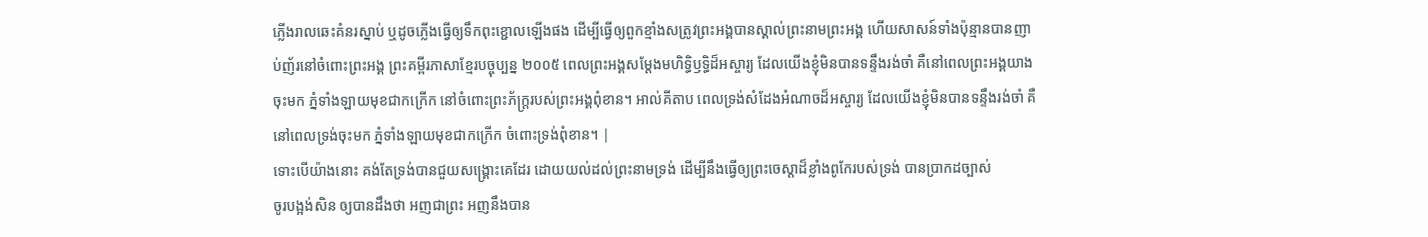ភ្លើងរាលឆេះគំនរស្នាប់ ឬដូចភ្លើងធ្វើឲ្យទឹកពុះខ្ជោលឡើងផង ដើម្បីធ្វើឲ្យពួកខ្មាំងសត្រូវព្រះអង្គបានស្គាល់ព្រះនាមព្រះអង្គ ហើយសាសន៍ទាំងប៉ុន្មានបានញាប់ញ័រនៅចំពោះព្រះអង្គ ព្រះគម្ពីរភាសាខ្មែរបច្ចុប្បន្ន ២០០៥ ពេលព្រះអង្គសម្តែងមហិទ្ធិឫទ្ធិដ៏អស្ចារ្យ ដែលយើងខ្ញុំមិនបានទន្ទឹងរង់ចាំ គឺនៅពេលព្រះអង្គយាងចុះមក ភ្នំទាំងឡាយមុខជាកក្រើក នៅចំពោះព្រះភ័ក្ត្ររបស់ព្រះអង្គពុំខាន។ អាល់គីតាប ពេលទ្រង់សំដែងអំណាចដ៏អស្ចារ្យ ដែលយើងខ្ញុំមិនបានទន្ទឹងរង់ចាំ គឺនៅពេលទ្រង់ចុះមក ភ្នំទាំងឡាយមុខជាកក្រើក ចំពោះទ្រង់ពុំខាន។ |
ទោះបើយ៉ាងនោះ គង់តែទ្រង់បានជួយសង្គ្រោះគេដែរ ដោយយល់ដល់ព្រះនាមទ្រង់ ដើម្បីនឹងធ្វើឲ្យព្រះចេស្តាដ៏ខ្លាំងពូកែរបស់ទ្រង់ បានប្រាកដច្បាស់
ចូរបង្អង់សិន ឲ្យបានដឹងថា អញជាព្រះ អញនឹងបាន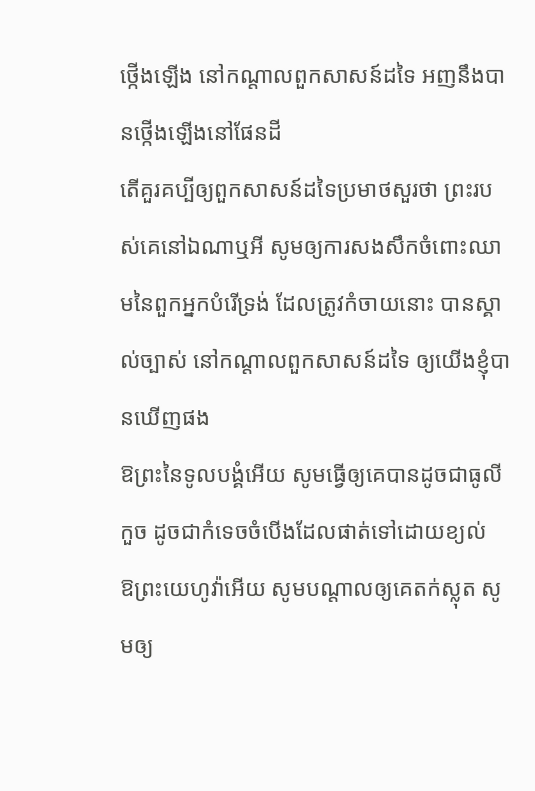ថ្កើងឡើង នៅកណ្តាលពួកសាសន៍ដទៃ អញនឹងបានថ្កើងឡើងនៅផែនដី
តើគួរគប្បីឲ្យពួកសាសន៍ដទៃប្រមាថសួរថា ព្រះរបស់គេនៅឯណាឬអី សូមឲ្យការសងសឹកចំពោះឈាមនៃពួកអ្នកបំរើទ្រង់ ដែលត្រូវកំចាយនោះ បានស្គាល់ច្បាស់ នៅកណ្តាលពួកសាសន៍ដទៃ ឲ្យយើងខ្ញុំបានឃើញផង
ឱព្រះនៃទូលបង្គំអើយ សូមធ្វើឲ្យគេបានដូចជាធូលីកួច ដូចជាកំទេចចំបើងដែលផាត់ទៅដោយខ្យល់
ឱព្រះយេហូវ៉ាអើយ សូមបណ្តាលឲ្យគេតក់ស្លុត សូមឲ្យ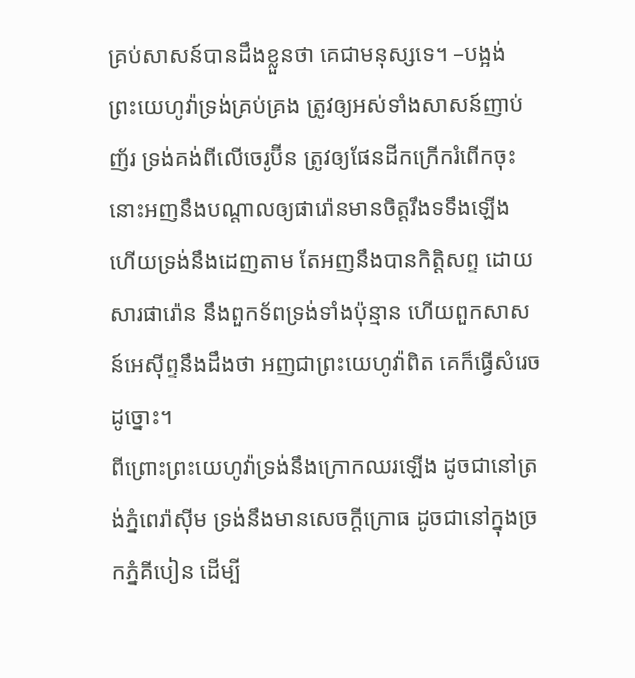គ្រប់សាសន៍បានដឹងខ្លួនថា គេជាមនុស្សទេ។ –បង្អង់
ព្រះយេហូវ៉ាទ្រង់គ្រប់គ្រង ត្រូវឲ្យអស់ទាំងសាសន៍ញាប់ញ័រ ទ្រង់គង់ពីលើចេរូប៊ីន ត្រូវឲ្យផែនដីកក្រើករំពើកចុះ
នោះអញនឹងបណ្តាលឲ្យផារ៉ោនមានចិត្តរឹងទទឹងឡើង ហើយទ្រង់នឹងដេញតាម តែអញនឹងបានកិត្តិសព្ទ ដោយសារផារ៉ោន នឹងពួកទ័ពទ្រង់ទាំងប៉ុន្មាន ហើយពួកសាសន៍អេស៊ីព្ទនឹងដឹងថា អញជាព្រះយេហូវ៉ាពិត គេក៏ធ្វើសំរេចដូច្នោះ។
ពីព្រោះព្រះយេហូវ៉ាទ្រង់នឹងក្រោកឈរឡើង ដូចជានៅត្រង់ភ្នំពេរ៉ាស៊ីម ទ្រង់នឹងមានសេចក្ដីក្រោធ ដូចជានៅក្នុងច្រកភ្នំគីបៀន ដើម្បី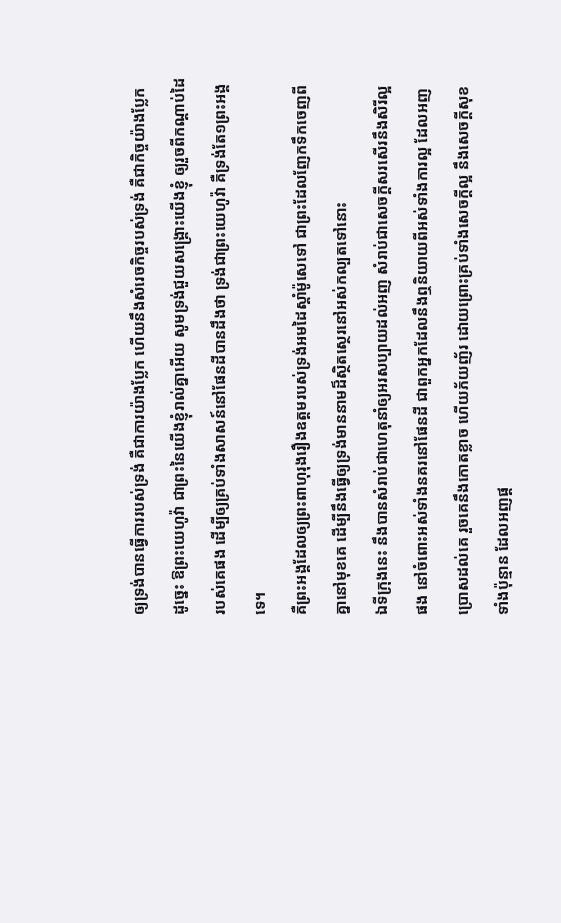ឲ្យទ្រង់បានធ្វើការរបស់ទ្រង់ គឺជាការយ៉ាងប្លែក ហើយនឹងសំរេចកិច្ចរបស់ទ្រង់ គឺជាកិច្ចយ៉ាងប្លែក
ដូច្នេះ ឱព្រះយេហូវ៉ា ជាព្រះនៃយើងខ្ញុំរាល់គ្នាអើយ សូមទ្រង់ជួយសង្គ្រោះយើងខ្ញុំ ឲ្យរួចពីកណ្តាប់ដៃរបស់គេផង ដើម្បីឲ្យគ្រប់ទាំងសាសន៍នៅផែនដីបានដឹងថា ទ្រង់ជាព្រះយេហូវ៉ា គឺទ្រង់តែ១ព្រះអង្គទេ។
គឺព្រះអង្គដែលឲ្យព្រះពាហុរុងរឿងឧត្តមរបស់ទ្រង់អមដៃស្តាំម៉ូសេទៅ ជាព្រះដែលញែកទឹកចេញពីគ្នានៅមុខគេ ដើម្បីនឹងធ្វើឲ្យទ្រង់មាននាមដ៏ស្ថិតស្ថេរនៅអស់កល្បតទៅនោះ
ឯទីក្រុងនេះ នឹងបានសំរាប់ជាហេតុនាំឲ្យអរសប្បាយដល់អញ សំរាប់ជាសេចក្ដីសរសើរនឹងសិរីល្អផង នៅចំពោះអស់ទាំងនគរនៅផែនដី ជាពួកអ្នកដែលនឹងឮនិយាយពីអស់ទាំងការល្អ ដែលអញប្រោសដល់គេ រួចគេនឹងកោតខ្លាច ហើយភ័យញ័រ ដោយព្រោះគ្រប់ទាំងសេចក្ដីល្អ នឹងសេចក្ដីសុខទាំងប៉ុន្មាន ដែលអញផ្ត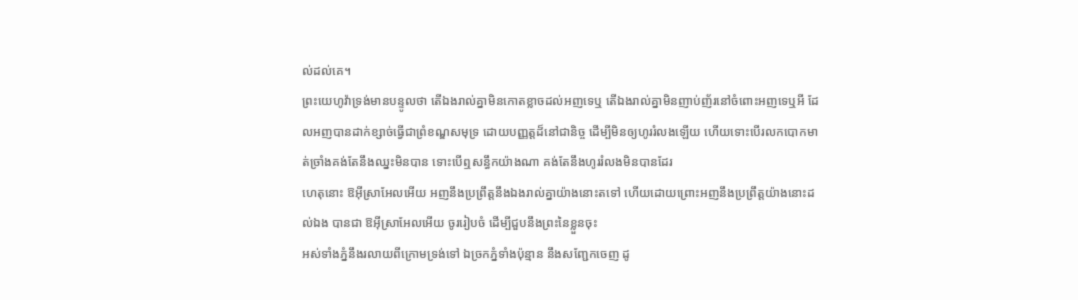ល់ដល់គេ។
ព្រះយេហូវ៉ាទ្រង់មានបន្ទូលថា តើឯងរាល់គ្នាមិនកោតខ្លាចដល់អញទេឬ តើឯងរាល់គ្នាមិនញាប់ញ័រនៅចំពោះអញទេឬអី ដែលអញបានដាក់ខ្សាច់ធ្វើជាព្រំខណ្ឌសមុទ្រ ដោយបញ្ញត្តដ៏នៅជានិច្ច ដើម្បីមិនឲ្យហូររំលងឡើយ ហើយទោះបើរលកបោកមាត់ច្រាំងគង់តែនឹងឈ្នះមិនបាន ទោះបើឮសន្ធឹកយ៉ាងណា គង់តែនឹងហូររំលងមិនបានដែរ
ហេតុនោះ ឱអ៊ីស្រាអែលអើយ អញនឹងប្រព្រឹត្តនឹងឯងរាល់គ្នាយ៉ាងនោះតទៅ ហើយដោយព្រោះអញនឹងប្រព្រឹត្តយ៉ាងនោះដល់ឯង បានជា ឱអ៊ីស្រាអែលអើយ ចូររៀបចំ ដើម្បីជួបនឹងព្រះនៃខ្លួនចុះ
អស់ទាំងភ្នំនឹងរលាយពីក្រោមទ្រង់ទៅ ឯច្រកភ្នំទាំងប៉ុន្មាន នឹងសញ្ជែកចេញ ដូ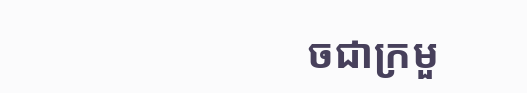ចជាក្រមួ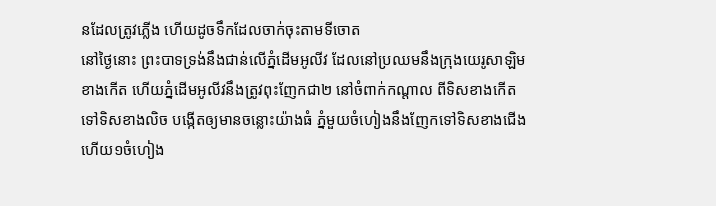នដែលត្រូវភ្លើង ហើយដូចទឹកដែលចាក់ចុះតាមទីចោត
នៅថ្ងៃនោះ ព្រះបាទទ្រង់នឹងជាន់លើភ្នំដើមអូលីវ ដែលនៅប្រឈមនឹងក្រុងយេរូសាឡិមខាងកើត ហើយភ្នំដើមអូលីវនឹងត្រូវពុះញែកជា២ នៅចំពាក់កណ្តាល ពីទិសខាងកើតទៅទិសខាងលិច បង្កើតឲ្យមានចន្លោះយ៉ាងធំ ភ្នំមួយចំហៀងនឹងញែកទៅទិសខាងជើង ហើយ១ចំហៀង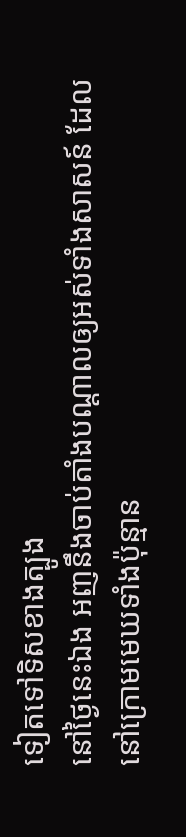ទៀតទៅទិសខាងត្បូង
នៅថ្ងៃនេះឯង អញនឹងចាប់តាំងបណ្តាលឲ្យអស់ទាំងសាសន៍ ដែលនៅក្រោមមេឃទាំងប៉ុន្មាន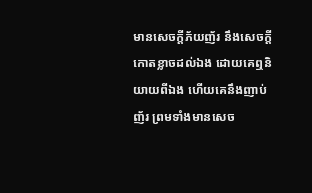មានសេចក្ដីភ័យញ័រ នឹងសេចក្ដីកោតខ្លាចដល់ឯង ដោយគេឮនិយាយពីឯង ហើយគេនឹងញាប់ញ័រ ព្រមទាំងមានសេច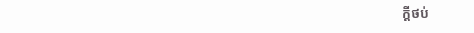ក្ដីថប់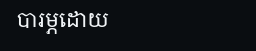បារម្ភដោយ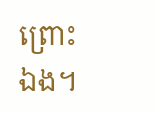ព្រោះឯង។